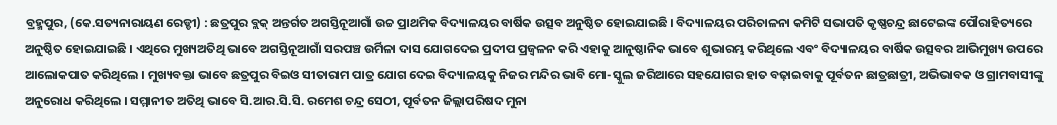ବ୍ରହ୍ମପୁର, (କେ.ସତ୍ୟନାରାୟଣ ରେଡ୍ଡୀ) : ଛତ୍ରପୁର ବ୍ଲକ୍ ଅନ୍ତର୍ଗତ ଅଗସ୍ତିନୂଆଗାଁ ଉଚ୍ଚ ପ୍ରାଥମିକ ବିଦ୍ୟାଳୟର ବାର୍ଷିକ ଉତ୍ସବ ଅନୁଷ୍ଠିତ ହୋଇଯାଇଛି । ବିଦ୍ୟାଳୟର ପରିଚାଳନା କମିଟି ସଭାପତି କୃଷ୍ଣଚନ୍ଦ୍ର ଛାଟେଇଙ୍କ ପୌରାହିତ୍ୟରେ ଅନୁଷ୍ଠିତ ହୋଇଯାଇଛି । ଏଥିରେ ମୁଖ୍ୟଅତିଥି ଭାବେ ଅଗସ୍ତିନୂଆଗାଁ ସରପଞ୍ଚ ଉର୍ମିଳା ଦାସ ଯୋଗଦେଇ ପ୍ରଦୀପ ପ୍ରଜ୍ଵଳନ କରି ଏହାକୁ ଆନୁଷ୍ଠାନିକ ଭାବେ ଶୁଭାରମ୍ଭ କରିଥିଲେ ଏବଂ ବିଦ୍ୟାଳୟର ବାର୍ଷିକ ଉତ୍ସବର ଆଭିମୁଖ୍ୟ ଉପରେ ଆଲୋକପାତ କରିଥିଲେ । ମୁଖ୍ୟବକ୍ତା ଭାବେ ଛତ୍ରପୁର ବିଇଓ ସୀତାରାମ ପାତ୍ର ଯୋଗ ଦେଇ ବିଦ୍ୟାଳୟକୁ ନିଜର ମନ୍ଦିର ଭାବି ମୋ-ସ୍କୁଲ ଜରିଆରେ ସହଯୋଗର ହାତ ବଢ଼ାଇବାକୁ ପୂର୍ବତନ ଛାତ୍ରଛାତ୍ରୀ, ଅଭିଭାବକ ଓ ଗ୍ରାମବାସୀଙ୍କୁ ଅନୁରୋଧ କରିଥିଲେ । ସମ୍ମାନୀତ ଅତିଥି ଭାବେ ସି.ଆର.ସି.ସି. ରମେଶ ଚନ୍ଦ୍ର ସେଠୀ, ପୂର୍ବତନ ଜିଲ୍ଲାପରିଷଦ ମୁନା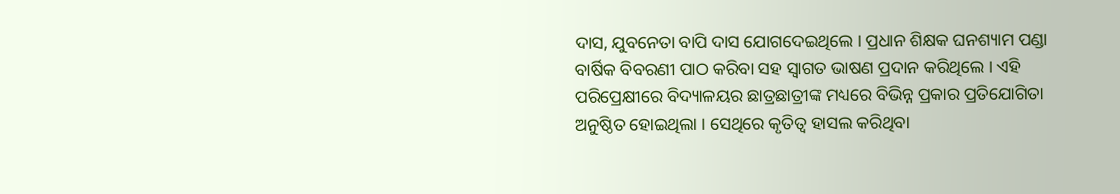ଦାସ, ଯୁବନେତା ବାପି ଦାସ ଯୋଗଦେଇଥିଲେ । ପ୍ରଧାନ ଶିକ୍ଷକ ଘନଶ୍ୟାମ ପଣ୍ଡା ବାର୍ଷିକ ବିବରଣୀ ପାଠ କରିବା ସହ ସ୍ୱାଗତ ଭାଷଣ ପ୍ରଦାନ କରିଥିଲେ । ଏହି ପରିପ୍ରେକ୍ଷୀରେ ବିଦ୍ୟାଳୟର ଛାତ୍ରଛାତ୍ରୀଙ୍କ ମଧ୍ୟରେ ବିଭିନ୍ନ ପ୍ରକାର ପ୍ରତିଯୋଗିତା ଅନୁଷ୍ଠିତ ହୋଇଥିଲା । ସେଥିରେ କୃତିତ୍ୱ ହାସଲ କରିଥିବା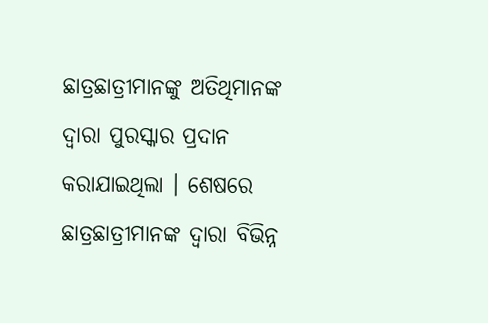ଛାତ୍ରଛାତ୍ରୀମାନଙ୍କୁ ଅତିଥିମାନଙ୍କ ଦ୍ୱାରା ପୁରସ୍କାର ପ୍ରଦାନ କରାଯାଇଥିଲା । ଶେଷରେ ଛାତ୍ରଛାତ୍ରୀମାନଙ୍କ ଦ୍ୱାରା ବିଭିନ୍ନ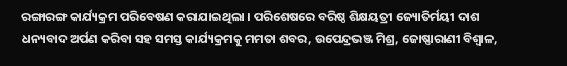ରଙ୍ଗାରଙ୍ଗ କାର୍ଯ୍ୟକ୍ରମ ପରିବେଷଣ କରାଯାଇଥିଲା । ପରିଶେଷରେ ବରିଷ୍ଠ ଶିକ୍ଷୟତ୍ରୀ ଜ୍ୟୋତିର୍ମୟୀ ଦାଶ ଧନ୍ୟବାଦ ଅର୍ପଣ କରିବା ସହ ସମସ୍ତ କାର୍ଯ୍ୟକ୍ରମକୁ ମମତା ଶବର, ଉପେନ୍ଦ୍ରଭଞ୍ଜ ମିଶ୍ର, ଜୋଷ୍ଣାରାଣୀ ବିଶ୍ୱାଳ,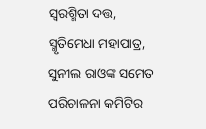ସ୍ୱରଶ୍ମିତା ଦତ୍ତ, ସ୍ମୃତିମେଧା ମହାପାତ୍ର, ସୁନୀଲ ରାଓଙ୍କ ସମେତ ପରିଚାଳନା କମିଟିର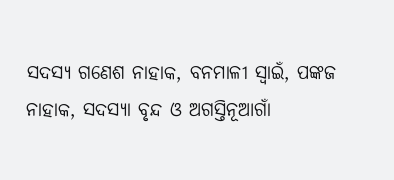ସଦସ୍ୟ ଗଣେଶ ନାହାକ, ବନମାଳୀ ସ୍ୱାଇଁ, ପଙ୍କଜ ନାହାକ, ସଦସ୍ୟା ବୃନ୍ଦ ଓ ଅଗସ୍ତିନୂଆଗାଁ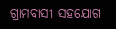ଗ୍ରାମବାସୀ ସହଯୋଗ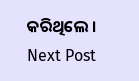କରିଥିଲେ ।
Next Post